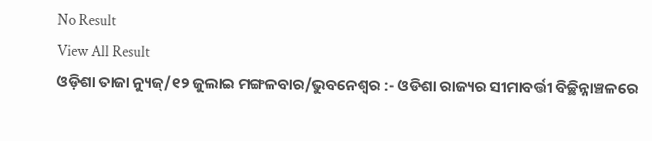No Result
View All Result
ଓଡ଼ିଶା ତାଜା ନ୍ୟୁଜ୍/୧୨ ଜୁଲାଇ ମଙ୍ଗଳବାର/ଭୁବନେଶ୍ୱର :- ଓଡିଶା ରାଜ୍ୟର ସୀମାବର୍ତ୍ତୀ ବିଚ୍ଛିନ୍ନାଞ୍ଚଳରେ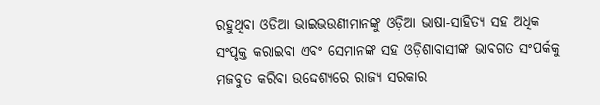ରହୁଥିବା ଓଡିଆ ଭାଇଭଉଣୀମାନଙ୍କୁ ଓଡ଼ିଆ ଭାଷା-ସାହିତ୍ୟ ସହ ଅଧିକ ସଂପୃକ୍ତ କରାଇବା ଏବଂ ସେମାନଙ୍କ ସହ ଓଡ଼ିଶାବାସୀଙ୍କ ଭାବଗତ ସଂପର୍କକୁ ମଜବୁତ କରିବା ଉଦ୍ଦେଶ୍ୟରେ ରାଜ୍ୟ ସରକାର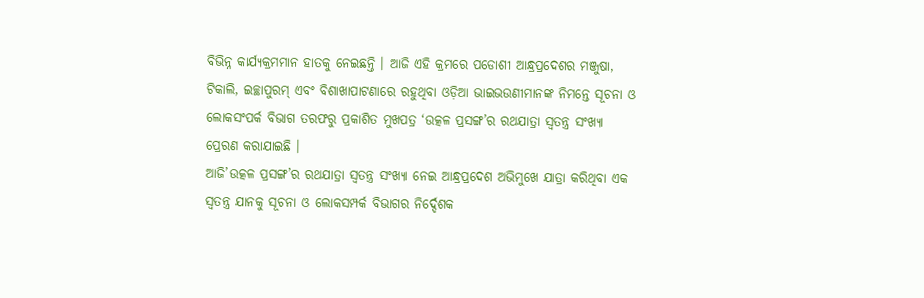ବିଭିନ୍ନ କାର୍ଯ୍ୟକ୍ରମମାନ ହାତକୁ ନେଇଛନ୍ତି । ଆଜି ଏହି କ୍ରମରେ ପଡୋଶୀ ଆନ୍ଧ୍ରପ୍ରଦେଶର ମଞ୍ଜୁଷା, ଟିକାଲି, ଇଚ୍ଛାପୁରମ୍ ଏବଂ ବିଶାଖାପାଟଣାରେ ରହୁଥିବା ଓଡ଼ିଆ ଭାଇଭଉଣୀମାନଙ୍କ ନିମନ୍ତେ ସୂଚନା ଓ ଲୋକସଂପର୍କ ବିଭାଗ ତରଫରୁ ପ୍ରକାଶିତ ମୁଖପତ୍ର ‘ଉତ୍କଳ ପ୍ରସଙ୍ଗ’ର ରଥଯାତ୍ରା ସ୍ୱତନ୍ତ୍ର ସଂଖ୍ୟା ପ୍ରେରଣ କରାଯାଇଛି ।
ଆଜି’ଉତ୍କଳ ପ୍ରସଙ୍ଗ’ର ରଥଯାତ୍ରା ସ୍ୱତନ୍ତ୍ର ସଂଖ୍ୟା ନେଇ ଆନ୍ଧ୍ରପ୍ରଦେଶ ଅଭିମୁଖେ ଯାତ୍ରା କରିଥିବା ଏକ ସ୍ୱତନ୍ତ୍ର ଯାନକୁ ସୂଚନା ଓ ଲୋକସମ୍ପର୍କ ବିଭାଗର ନିର୍ଦ୍ଦେଶକ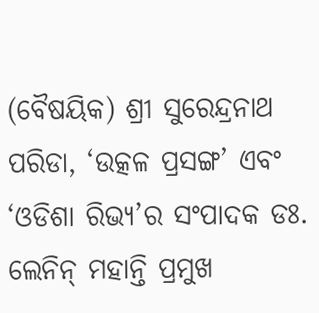(ବୈଷୟିକ) ଶ୍ରୀ ସୁରେନ୍ଦ୍ରନାଥ ପରିଡା, ‘ଉତ୍କଳ ପ୍ରସଙ୍ଗ’ ଏବଂ ‘ଓଡିଶା ରିଭ୍ୟ’ର ସଂପାଦକ ଡଃ. ଲେନିନ୍ ମହାନ୍ତି ପ୍ରମୁଖ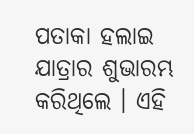ପତାକା ହଲାଇ ଯାତ୍ରାର ଶୁଭାରମ୍ଭ କରିଥିଲେ । ଏହି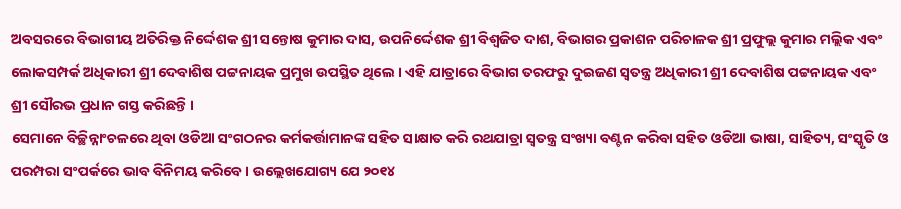ଅବସରରେ ବିଭାଗୀୟ ଅତିରିକ୍ତ ନିର୍ଦ୍ଦେଶକ ଶ୍ରୀ ସନ୍ତୋଷ କୁମାର ଦାସ, ଉପନିର୍ଦ୍ଦେଶକ ଶ୍ରୀ ବିଶ୍ୱଜିତ ଦାଶ, ବିଭାଗର ପ୍ରକାଶନ ପରିଚାଳକ ଶ୍ରୀ ପ୍ରଫୁଲ୍ଲ କୁମାର ମଲ୍ଲିକ ଏବଂ ଲୋକସମ୍ପର୍କ ଅଧିକାରୀ ଶ୍ରୀ ଦେବାଶିଷ ପଟ୍ଟନାୟକ ପ୍ରମୁଖ ଉପସ୍ଥିତ ଥିଲେ । ଏହି ଯାତ୍ରାରେ ବିଭାଗ ତରଫରୁ ଦୁଇଜଣ ସ୍ୱତନ୍ତ୍ର ଅଧିକାରୀ ଶ୍ରୀ ଦେବାଶିଷ ପଟ୍ଟନାୟକ ଏବଂ ଶ୍ରୀ ସୌରଭ ପ୍ରଧାନ ଗସ୍ତ କରିଛନ୍ତି ।
ସେମାନେ ବିଚ୍ଛିନ୍ନାଂଚଳରେ ଥିବା ଓଡିଆ ସଂଗଠନର କର୍ମକର୍ତ୍ତାମାନଙ୍କ ସହିତ ସାକ୍ଷାତ କରି ରଥଯାତ୍ରା ସ୍ୱତନ୍ତ୍ର ସଂଖ୍ୟା ବଣ୍ଟନ କରିବା ସହିତ ଓଡିଆ ଭାଷା, ସାହିତ୍ୟ, ସଂସ୍କୃତି ଓ ପରମ୍ପରା ସଂପର୍କରେ ଭାବ ବିନିମୟ କରିବେ । ଉଲ୍ଲେଖଯୋଗ୍ୟ ଯେ ୨୦୧୪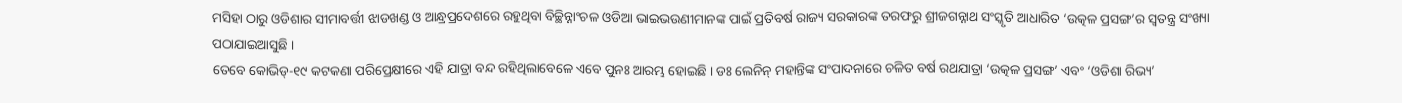ମସିହା ଠାରୁ ଓଡିଶାର ସୀମାବର୍ତ୍ତୀ ଝାଡଖଣ୍ଡ ଓ ଆନ୍ଧ୍ରପ୍ରଦେଶରେ ରହୁଥିବା ବିଚ୍ଛିନ୍ନାଂଚଳ ଓଡିଆ ଭାଇଭଉଣୀମାନଙ୍କ ପାଇଁ ପ୍ରତିବର୍ଷ ରାଜ୍ୟ ସରକାରଙ୍କ ତରଫରୁ ଶ୍ରୀଜଗନ୍ନାଥ ସଂସ୍କୃତି ଆଧାରିତ ‘ଉତ୍କଳ ପ୍ରସଙ୍ଗ’ର ସ୍ୱତନ୍ତ୍ର ସଂଖ୍ୟା ପଠାଯାଇଆସୁଛି ।
ତେବେ କୋଭିଡ୍-୧୯ କଟକଣା ପରିପ୍ରେକ୍ଷୀରେ ଏହି ଯାତ୍ରା ବନ୍ଦ ରହିଥିଲାବେଳେ ଏବେ ପୁନଃ ଆରମ୍ଭ ହୋଇଛି । ଡଃ ଲେନିନ୍ ମହାନ୍ତିଙ୍କ ସଂପାଦନାରେ ଚଳିତ ବର୍ଷ ରଥଯାତ୍ରା ‘ଉତ୍କଳ ପ୍ରସଙ୍ଗ’ ଏବଂ ‘ଓଡିଶା ରିଭ୍ୟ’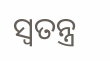ସ୍ୱତନ୍ତ୍ର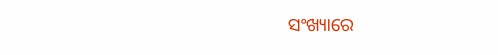ସଂଖ୍ୟାରେ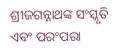ଶ୍ରୀଜଗନ୍ନାଥଙ୍କ ସଂସ୍କୃତି ଏବଂ ପରଂପରା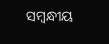ସମ୍ବନ୍ଧୀୟ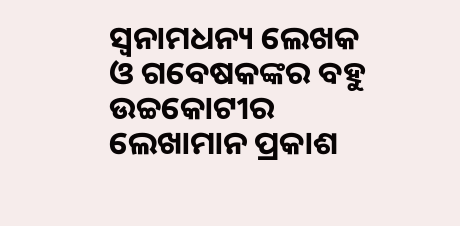ସ୍ୱନାମଧନ୍ୟ ଲେଖକ ଓ ଗବେଷକଙ୍କର ବହୁ ଉଚ୍ଚକୋଟୀର ଲେଖାମାନ ପ୍ରକାଶ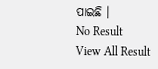ପାଇଛି ।
No Result
View All Result